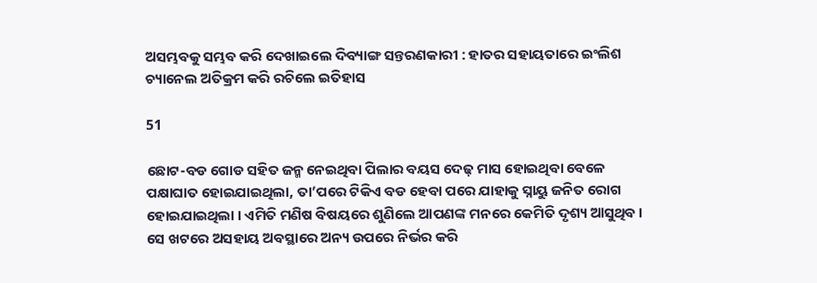ଅସମ୍ଭବକୁ ସମ୍ଭବ କରି ଦେଖାଇଲେ ଦିବ୍ୟାଙ୍ଗ ସନ୍ତରଣକାରୀ : ହାତର ସହାୟତାରେ ଇଂଲିଶ ଚ୍ୟାନେଲ ଅତିକ୍ରମ କରି ରଚିଲେ ଇତିହାସ

51

ଛୋଟ-ବଡ ଗୋଡ ସହିତ ଜନ୍ମ ନେଇଥିବା ପିଲାର ବୟସ ଦେଢ଼ ମାସ ହୋଇଥିବା ବେଳେ ପକ୍ଷାଘାତ ହୋଇଯାଇଥିଲା, ତା’ପରେ ଟିକିଏ ବଡ ହେବା ପରେ ଯାହାକୁ ସ୍ନାୟୁ ଜନିତ ରୋଗ ହୋଇଯାଇଥିଲା । ଏମିତି ମଣିଷ ବିଷୟରେ ଶୁଣିଲେ ଆପଣଙ୍କ ମନରେ କେମିତି ଦୃଶ୍ୟ ଆସୁଥିବ । ସେ ଖଟରେ ଅସହାୟ ଅବସ୍ଥାରେ ଅନ୍ୟ ଉପରେ ନିର୍ଭର କରି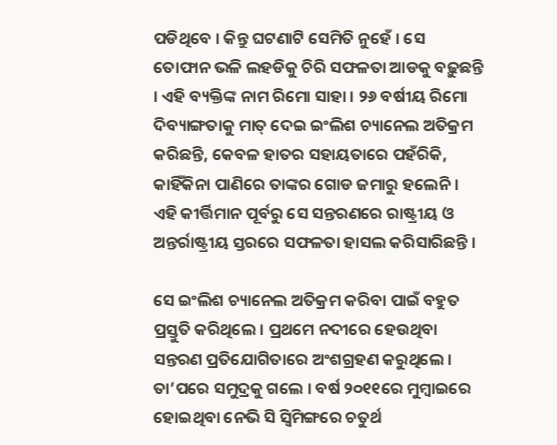ପଡିଥିବେ । କିନ୍ତୁ ଘଟଣାଟି ସେମିତି ନୁହେଁ । ସେ ତୋଫାନ ଭଳି ଲହଡିକୁ ଚିରି ସଫଳତା ଆଡକୁ ବଢ଼ୁଛନ୍ତି । ଏହି ବ୍ୟକ୍ତିଙ୍କ ନାମ ରିମୋ ସାହା । ୨୬ ବର୍ଷୀୟ ରିମୋ ଦିବ୍ୟାଙ୍ଗତାକୁ ମାତ୍ ଦେଇ ଇଂଲିଶ ଚ୍ୟାନେଲ ଅତିକ୍ରମ କରିଛନ୍ତି, କେବଳ ହାତର ସହାୟତାରେ ପହଁରିକି, କାହିଁକିନା ପାଣିରେ ତାଙ୍କର ଗୋଡ ଜମାରୁ ହଲେନି । ଏହି କୀର୍ତ୍ତିମାନ ପୂର୍ବରୁ ସେ ସନ୍ତରଣରେ ରାଷ୍ଟ୍ରୀୟ ଓ ଅନ୍ତର୍ରାଷ୍ଟ୍ରୀୟ ସ୍ତରରେ ସଫଳତା ହାସଲ କରିସାରିଛନ୍ତି ।

ସେ ଇଂଲିଶ ଚ୍ୟାନେଲ ଅତିକ୍ରମ କରିବା ପାଇଁ ବହୁତ ପ୍ରସ୍ତୁତି କରିଥିଲେ । ପ୍ରଥମେ ନଦୀରେ ହେଉଥିବା ସନ୍ତରଣ ପ୍ରତିଯୋଗିତାରେ ଅଂଶଗ୍ରହଣ କରୁଥିଲେ । ତା’ପରେ ସମୁଦ୍ରକୁ ଗଲେ । ବର୍ଷ ୨୦୧୧ରେ ମୁମ୍ବାଇରେ ହୋଇଥିବା ନେଭି ସି ସ୍ୱିମିଙ୍ଗରେ ଚତୁର୍ଥ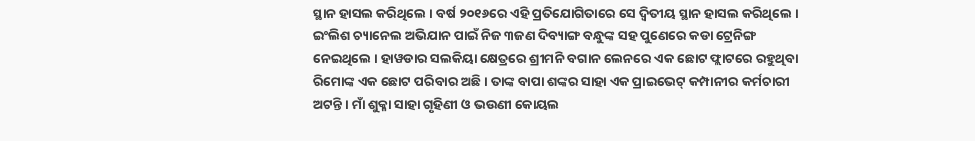ସ୍ଥାନ ହାସଲ କରିଥିଲେ । ବର୍ଷ ୨୦୧୬ରେ ଏହି ପ୍ରତିଯୋଗିତାରେ ସେ ଦ୍ୱିତୀୟ ସ୍ଥାନ ହାସଲ କରିଥିଲେ । ଇଂଲିଶ ଚ୍ୟାନେଲ ଅଭିଯାନ ପାଇଁ ନିଜ ୩ଜଣ ଦିବ୍ୟାଙ୍ଗ ବନ୍ଧୁଙ୍କ ସହ ପୁଣେରେ କଡା ଟ୍ରେନିଙ୍ଗ ନେଇଥିଲେ । ହାୱଡାର ସଲକିୟା କ୍ଷେତ୍ରରେ ଶ୍ରୀମନି ବଗାନ ଲେନରେ ଏକ ଛୋଟ ଫ୍ଲାଟରେ ରହୁଥିବା ରିମୋଙ୍କ ଏକ ଛୋଟ ପରିବାର ଅଛି । ତାଙ୍କ ବାପା ଶଙ୍କର ସାହା ଏକ ପ୍ରାଇଭେଟ୍ କମ୍ପାନୀର କର୍ମଚାରୀ ଅଟନ୍ତି । ମାଁ ଶୁକ୍ଳା ସାହା ଗୃହିଣୀ ଓ ଭଉଣୀ କୋୟଲ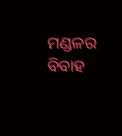ମଣ୍ଡଳର ବିବାହ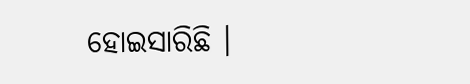ହୋଇସାରିଛି ।